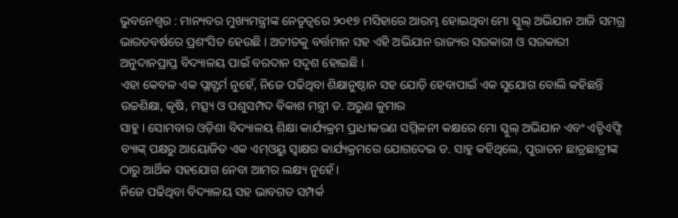ଭୁବନେଶ୍ୱର : ମାନ୍ୟବର ମୁଖ୍ୟମନ୍ତ୍ରୀଙ୍କ ନେତୃତ୍ୱରେ ୨୦୧୭ ମସିହାରେ ଆରମ୍ଭ ହୋଇଥିବା ମୋ ସ୍କୁଲ୍ ଅଭିଯାନ ଆଜି ସମଗ୍ର ଭାରତବର୍ଷରେ ପ୍ରଶଂସିତ ହେଉଛି । ଅତୀତକୁ ବର୍ତ୍ତମାନ ସହ ଏହି ଅଭିଯାନ ରାଜ୍ୟର ସରକାରୀ ଓ ସରକାରୀ ଅନୁଦାନପ୍ରାପ୍ତ ବିଦ୍ୟାଳୟ ପାଇଁ ବରଦାନ ସଦୃଶ ହୋଇଛି ।
ଏହା କେବଳ ଏକ ପ୍ଲାଟ୍ଫର୍ମ ନୁହେଁ, ନିଜେ ପଢିଥିବା ଶିକ୍ଷାନୁଷ୍ଠାନ ସହ ଯୋଡ଼ି ହେବାପାଇଁ ଏକ ସୁଯୋଗ ବୋଲି କହିଛନ୍ତି ଉଚ୍ଚଶିକ୍ଷା, କୃଷି, ମତ୍ସ୍ୟ ଓ ପଶୁସମ୍ପଦ ବିକାଶ ମନ୍ତ୍ରୀ ଡ. ଅରୁଣ କୁମାର
ସାହୁ । ସୋମବାର ଓଡ଼ିଶା ବିଦ୍ୟାଳୟ ଶିକ୍ଷା କାର୍ଯ୍ୟକ୍ରମ ପ୍ରାଧୀକରଣ ସମ୍ମିଳନୀ କକ୍ଷରେ ମୋ ସ୍କୁଲ୍ ଅଭିଯାନ ଏବଂ ଏଚ୍ଡିଏଫ୍ସି ବ୍ୟାଙ୍କ୍ ପକ୍ଷରୁ ଆୟୋଜିତ ଏକ ଏମ୍ଓୟୁ ସ୍ୱାକ୍ଷର କାର୍ଯ୍ୟକ୍ରମରେ ଯୋଗଦେଇ ଡ. ସାହୁ କହିଥିଲେ, ପୁରାତନ ଛାତ୍ରଛାତ୍ରୀଙ୍କ ଠାରୁ ଆର୍ଥିକ ସହଯୋଗ ନେବା ଆମର ଲକ୍ଷ୍ୟ ନୁହେଁ ।
ନିଜେ ପଢିଥିବା ବିଦ୍ୟାଳୟ ସହ ଭାବଗତ ସମ୍ପର୍କ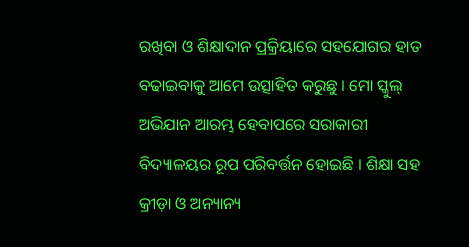ରଖିବା ଓ ଶିକ୍ଷାଦାନ ପ୍ରକ୍ରିୟାରେ ସହଯୋଗର ହାତ ବଢାଇବାକୁ ଆମେ ଉତ୍ସାହିତ କରୁଛୁ । ମୋ ସ୍କୁଲ୍ ଅଭିଯାନ ଆରମ୍ଭ ହେବାପରେ ସରାକାରୀ ବିଦ୍ୟାଳୟର ରୂପ ପରିବର୍ତ୍ତନ ହୋଇଛି । ଶିକ୍ଷା ସହ କ୍ରୀଡ଼ା ଓ ଅନ୍ୟାନ୍ୟ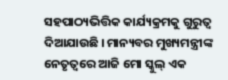ସହପାଠ୍ୟଭିତ୍ତିକ କାର୍ଯ୍ୟକ୍ରମକୁ ଗୁରୁତ୍ୱ ଦିଆଯାଉଛି । ମାନ୍ୟବର ମୁଖ୍ୟମନ୍ତ୍ରୀଙ୍କ ନେତୃତ୍ୱରେ ଆଜି ମୋ ସ୍କୁଲ୍ ଏକ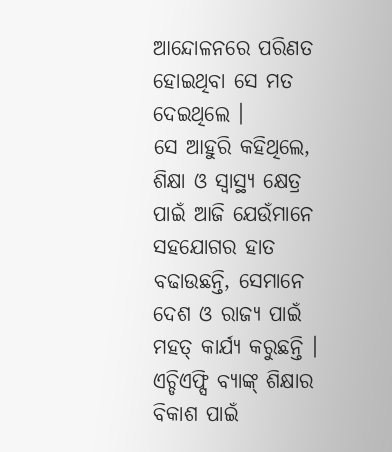ଆନ୍ଦୋଳନରେ ପରିଣତ ହୋଇଥିବା ସେ ମତ ଦେଇଥିଲେ ।
ସେ ଆହୁରି କହିଥିଲେ, ଶିକ୍ଷା ଓ ସ୍ୱାସ୍ଥ୍ୟ କ୍ଷେତ୍ର ପାଇଁ ଆଜି ଯେଉଁମାନେ ସହଯୋଗର ହାତ ବଢାଉଛନ୍ତି, ସେମାନେ ଦେଶ ଓ ରାଜ୍ୟ ପାଇଁ ମହତ୍ କାର୍ଯ୍ୟ କରୁଛନ୍ତି । ଏଚ୍ଡିଏଫ୍ସି ବ୍ୟାଙ୍କ୍ ଶିକ୍ଷାର ବିକାଶ ପାଇଁ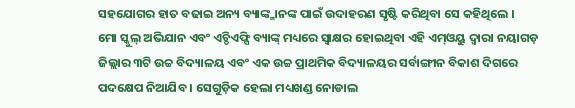ସହଯୋଗର ହାତ ବଢାଇ ଅନ୍ୟ ବ୍ୟାଙ୍କ୍ମାନଙ୍କ ପାଇଁ ଉଦାହରଣ ସୃଷ୍ଟି କରିଥିବା ସେ କହିଥିଲେ ।
ମୋ ସ୍କୁଲ୍ ଅଭିଯାନ ଏବଂ ଏଚ୍ଡିଏଫ୍ସି ବ୍ୟାଙ୍କ୍ ମଧ୍ୟରେ ସ୍ୱାକ୍ଷର ହୋଇଥିବା ଏହି ଏମ୍ଓୟୁ ଦ୍ୱାରା ନୟାଗଡ଼ ଜିଲ୍ଲାର ୩ଟି ଉଚ୍ଚ ବିଦ୍ୟାଳୟ ଏବଂ ଏକ ଉଚ୍ଚ ପ୍ରାଥମିକ ବିଦ୍ୟାଳୟର ସର୍ବାଙ୍ଗୀନ ବିକାଶ ଦିଗରେ ପଦକ୍ଷେପ ନିଆଯିବ । ସେଗୁଡ଼ିକ ହେଲା ମଧ୍ୟଖଣ୍ଡ ନୋଡାଲ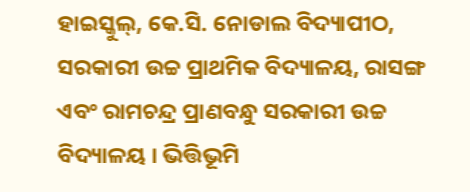ହାଇସ୍କୁଲ୍, କେ.ସି. ନୋଡାଲ ବିଦ୍ୟାପୀଠ, ସରକାରୀ ଉଚ୍ଚ ପ୍ରାଥମିକ ବିଦ୍ୟାଳୟ, ରାସଙ୍ଗ ଏବଂ ରାମଚନ୍ଦ୍ର ପ୍ରାଣବନ୍ଧୁ ସରକାରୀ ଉଚ୍ଚ ବିଦ୍ୟାଳୟ । ଭିତ୍ତିଭୂମି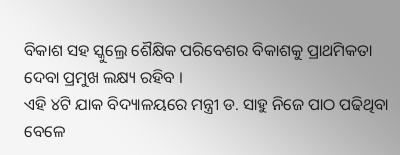ବିକାଶ ସହ ସ୍କୁଲ୍ରେ ଶୈକ୍ଷିକ ପରିବେଶର ବିକାଶକୁ ପ୍ରାଥମିକତା ଦେବା ପ୍ରମୁଖ ଲକ୍ଷ୍ୟ ରହିବ ।
ଏହି ୪ଟି ଯାକ ବିଦ୍ୟାଳୟରେ ମନ୍ତ୍ରୀ ଡ. ସାହୁ ନିଜେ ପାଠ ପଢିଥିବା ବେଳେ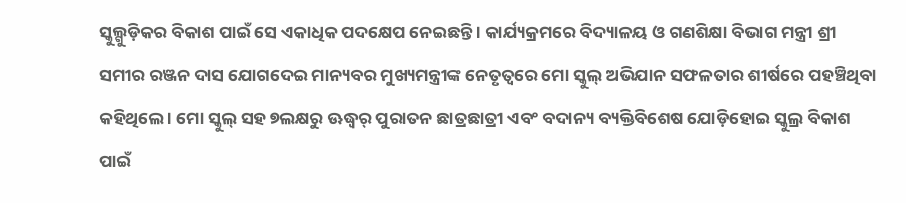ସ୍କୁଲ୍ଗୁଡ଼ିକର ବିକାଶ ପାଇଁ ସେ ଏକାଧିକ ପଦକ୍ଷେପ ନେଇଛନ୍ତି । କାର୍ଯ୍ୟକ୍ରମରେ ବିଦ୍ୟାଳୟ ଓ ଗଣଶିକ୍ଷା ବିଭାଗ ମନ୍ତ୍ରୀ ଶ୍ରୀ ସମୀର ରଞ୍ଜନ ଦାସ ଯୋଗଦେଇ ମାନ୍ୟବର ମୁଖ୍ୟମନ୍ତ୍ରୀଙ୍କ ନେତୃତ୍ୱରେ ମୋ ସ୍କୁଲ୍ ଅଭିଯାନ ସଫଳତାର ଶୀର୍ଷରେ ପହଞ୍ଚିଥିବା କହିଥିଲେ । ମୋ ସ୍କୁଲ୍ ସହ ୭ଲକ୍ଷରୁ ଊଦ୍ଧ୍ୱର୍ ପୁରାତନ ଛାତ୍ରଛାତ୍ରୀ ଏବଂ ବଦାନ୍ୟ ବ୍ୟକ୍ତିବିଶେଷ ଯୋଡ଼ିହୋଇ ସ୍କୁଲ୍ର ବିକାଶ ପାଇଁ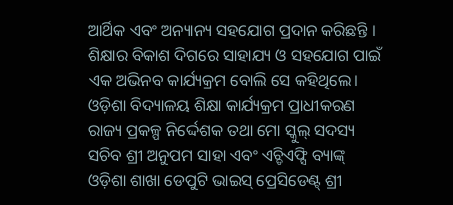ଆର୍ଥିକ ଏବଂ ଅନ୍ୟାନ୍ୟ ସହଯୋଗ ପ୍ରଦାନ କରିଛନ୍ତି । ଶିକ୍ଷାର ବିକାଶ ଦିଗରେ ସାହାଯ୍ୟ ଓ ସହଯୋଗ ପାଇଁ ଏକ ଅଭିନବ କାର୍ଯ୍ୟକ୍ରମ ବୋଲି ସେ କହିଥିଲେ।
ଓଡ଼ିଶା ବିଦ୍ୟାଳୟ ଶିକ୍ଷା କାର୍ଯ୍ୟକ୍ରମ ପ୍ରାଧୀକରଣ ରାଜ୍ୟ ପ୍ରକଳ୍ପ ନିର୍ଦ୍ଦେଶକ ତଥା ମୋ ସ୍କୁଲ୍ ସଦସ୍ୟ ସଚିବ ଶ୍ରୀ ଅନୁପମ ସାହା ଏବଂ ଏଚ୍ଡିଏଫ୍ସି ବ୍ୟାଙ୍କ୍ ଓଡ଼ିଶା ଶାଖା ଡେପୁଟି ଭାଇସ୍ ପ୍ରେସିଡେଣ୍ଟ୍ ଶ୍ରୀ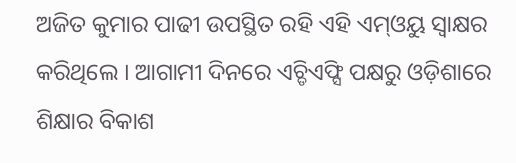ଅଜିତ କୁମାର ପାଢୀ ଉପସ୍ଥିତ ରହି ଏହି ଏମ୍ଓୟୁ ସ୍ୱାକ୍ଷର କରିଥିଲେ । ଆଗାମୀ ଦିନରେ ଏଚ୍ଡିଏଫ୍ସି ପକ୍ଷରୁ ଓଡ଼ିଶାରେ ଶିକ୍ଷାର ବିକାଶ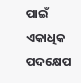ପାଇଁ ଏକାଧିକ ପଦକ୍ଷେପ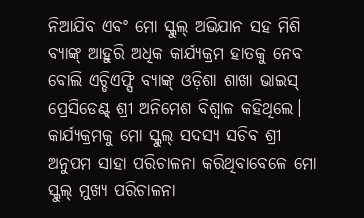ନିଆଯିବ ଏବଂ ମୋ ସ୍କୁଲ୍ ଅଭିଯାନ ସହ ମିଶି ବ୍ୟାଙ୍କ୍ ଆହୁରି ଅଧିକ କାର୍ଯ୍ୟକ୍ରମ ହାତକୁ ନେବ ବୋଲି ଏଚ୍ଡିଏଫ୍ସି ବ୍ୟାଙ୍କ୍ ଓଡ଼ିଶା ଶାଖା ଭାଇସ୍ ପ୍ରେସିଡେଣ୍ଟ୍ ଶ୍ରୀ ଅନିମେଶ ବିଶ୍ୱାଳ କହିଥିଲେ। କାର୍ଯ୍ୟକ୍ରମକୁ ମୋ ସ୍କୁଲ୍ ସଦସ୍ୟ ସଚିବ ଶ୍ରୀ ଅନୁପମ ସାହା ପରିଚାଳନା କରିଥିବାବେଳେ ମୋ ସ୍କୁଲ୍ ମୁଖ୍ୟ ପରିଚାଳନା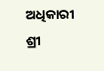ଅଧିକାରୀ ଶ୍ରୀ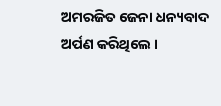ଅମରଜିତ ଜେନା ଧନ୍ୟବାଦ ଅର୍ପଣ କରିଥିଲେ ।